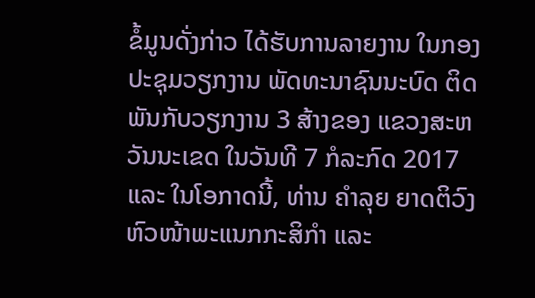ຂໍ້ມູນດັ່ງກ່າວ ໄດ້ຮັບການລາຍງານ ໃນກອງປະຊຸມວຽກງານ ພັດທະນາຊົນນະບົດ ຕິດພັນກັບວຽກງານ 3 ສ້າງຂອງ ແຂວງສະຫວັນນະເຂດ ໃນວັນທີ 7 ກໍລະກົດ 2017 ແລະ ໃນໂອກາດນີ້, ທ່ານ ຄຳລຸຍ ຍາດຕິວົງ ຫົວໜ້າພະແນກກະສິກຳ ແລະ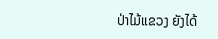ປ່າໄມ້ແຂວງ ຍັງໄດ້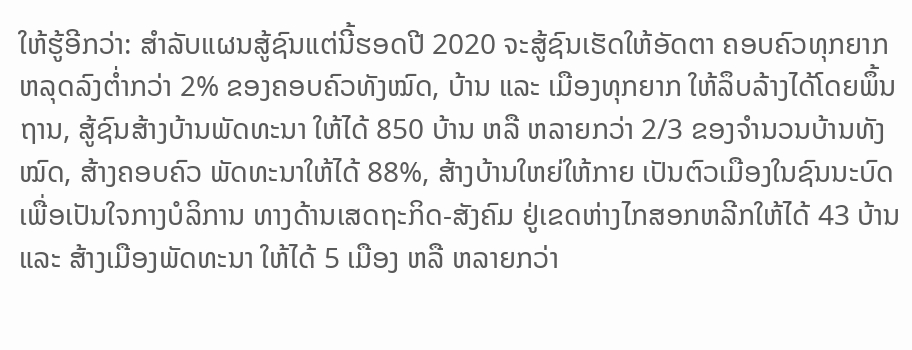ໃຫ້ຮູ້ອີກວ່າ: ສຳລັບແຜນສູ້ຊົນແຕ່ນີ້ຮອດປີ 2020 ຈະສູ້ຊົນເຮັດໃຫ້ອັດຕາ ຄອບຄົວທຸກຍາກຫລຸດລົງຕ່ຳກວ່າ 2% ຂອງຄອບຄົວທັງໝົດ, ບ້ານ ແລະ ເມືອງທຸກຍາກ ໃຫ້ລຶບລ້າງໄດ້ໂດຍພຶ້ນຖານ, ສູ້ຊົນສ້າງບ້ານພັດທະນາ ໃຫ້ໄດ້ 850 ບ້ານ ຫລື ຫລາຍກວ່າ 2/3 ຂອງຈຳນວນບ້ານທັງໝົດ, ສ້າງຄອບຄົວ ພັດທະນາໃຫ້ໄດ້ 88%, ສ້າງບ້ານໃຫຍ່ໃຫ້ກາຍ ເປັນຕົວເມືອງໃນຊົນນະບົດ ເພື່ອເປັນໃຈກາງບໍລິການ ທາງດ້ານເສດຖະກິດ-ສັງຄົມ ຢູ່ເຂດຫ່າງໄກສອກຫລີກໃຫ້ໄດ້ 43 ບ້ານ ແລະ ສ້າງເມືອງພັດທະນາ ໃຫ້ໄດ້ 5 ເມືອງ ຫລື ຫລາຍກວ່າ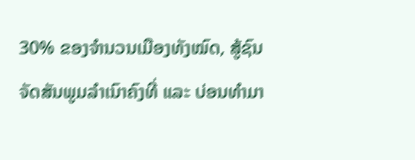30% ຂອງຈຳນວນເມືອງທັງໝົດ, ສູ້ຊົນຈັດສັນພູມລຳເນົາຄົງທີ່ ແລະ ບ່ອນທຳມາ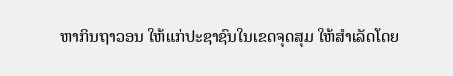ຫາກິນຖາວອນ ໃຫ້ແກ່ປະຊາຊົນໃນເຂດຈຸດສຸມ ໃຫ້ສຳເລັດໂດຍ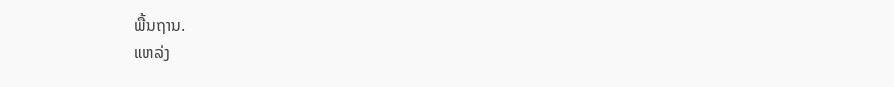ພື້ນຖານ.
ແຫລ່ງ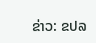ຂ່າວ: ຂປລ